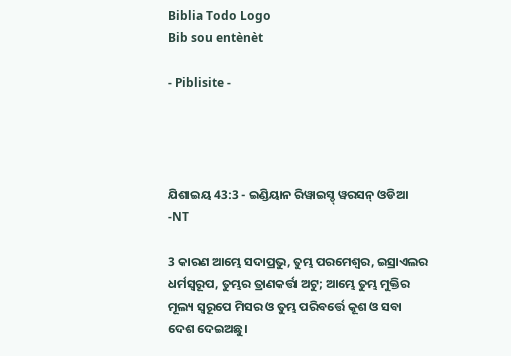Biblia Todo Logo
Bib sou entènèt

- Piblisite -




ଯିଶାଇୟ 43:3 - ଇଣ୍ଡିୟାନ ରିୱାଇସ୍ଡ୍ ୱରସନ୍ ଓଡିଆ -NT

3 କାରଣ ଆମ୍ଭେ ସଦାପ୍ରଭୁ, ତୁମ୍ଭ ପରମେଶ୍ୱର, ଇସ୍ରାଏଲର ଧର୍ମସ୍ୱରୂପ, ତୁମ୍ଭର ତ୍ରାଣକର୍ତ୍ତା ଅଟୁ; ଆମ୍ଭେ ତୁମ୍ଭ ମୁକ୍ତିର ମୂଲ୍ୟ ସ୍ୱରୂପେ ମିସର ଓ ତୁମ୍ଭ ପରିବର୍ତ୍ତେ କୂଶ ଓ ସବା ଦେଶ ଦେଇଅଛୁ।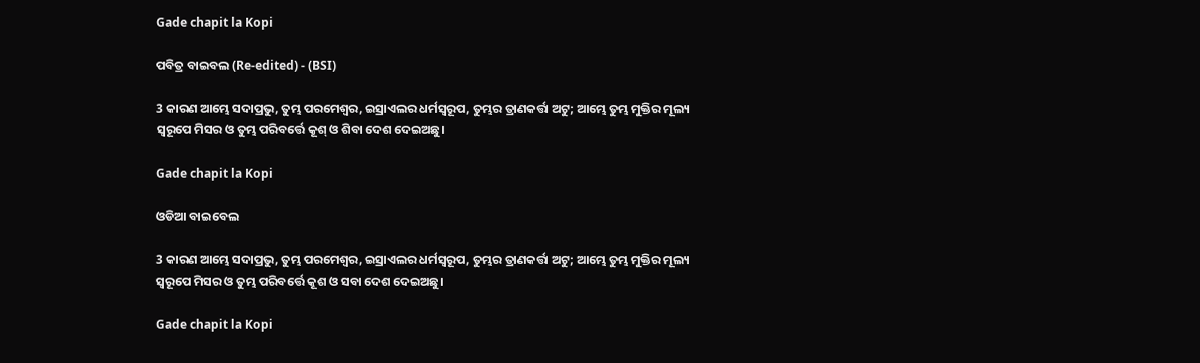Gade chapit la Kopi

ପବିତ୍ର ବାଇବଲ (Re-edited) - (BSI)

3 କାରଣ ଆମ୍ଭେ ସଦାପ୍ରଭୁ, ତୁମ୍ଭ ପରମେଶ୍ଵର, ଇସ୍ରାଏଲର ଧର୍ମସ୍ଵରୂପ, ତୁମ୍ଭର ତ୍ରାଣକର୍ତ୍ତା ଅଟୁ; ଆମ୍ଭେ ତୁମ୍ଭ ମୁକ୍ତିର ମୂଲ୍ୟ ସ୍ଵରୂପେ ମିସର ଓ ତୁମ୍ଭ ପରିବର୍ତ୍ତେ କୂଶ୍ ଓ ଶିବା ଦେଶ ଦେଇଅଛୁ।

Gade chapit la Kopi

ଓଡିଆ ବାଇବେଲ

3 କାରଣ ଆମ୍ଭେ ସଦାପ୍ରଭୁ, ତୁମ୍ଭ ପରମେଶ୍ୱର, ଇସ୍ରାଏଲର ଧର୍ମସ୍ୱରୂପ, ତୁମ୍ଭର ତ୍ରାଣକର୍ତ୍ତା ଅଟୁ; ଆମ୍ଭେ ତୁମ୍ଭ ମୁକ୍ତିର ମୂଲ୍ୟ ସ୍ୱରୂପେ ମିସର ଓ ତୁମ୍ଭ ପରିବର୍ତ୍ତେ କୂଶ ଓ ସବା ଦେଶ ଦେଇଅଛୁ।

Gade chapit la Kopi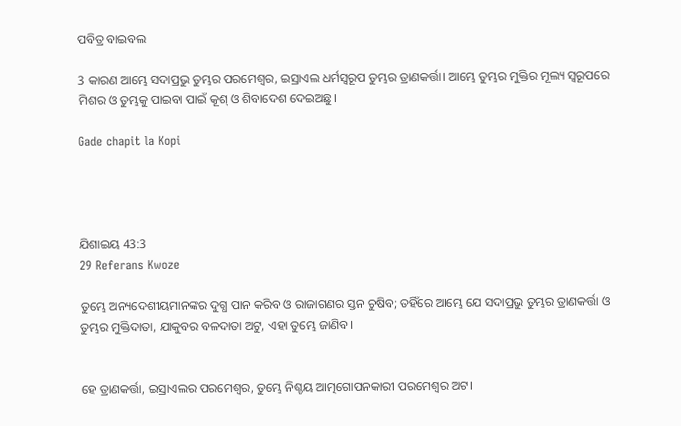ପବିତ୍ର ବାଇବଲ

3 କାରଣ ଆମ୍ଭେ ସଦାପ୍ରଭୁ ତୁମ୍ଭର ପରମେଶ୍ୱର, ଇସ୍ରାଏଲ ଧର୍ମସ୍ୱରୂପ ତୁମ୍ଭର ତ୍ରାଣକର୍ତ୍ତା। ଆମ୍ଭେ ତୁମ୍ଭର ମୁକ୍ତିର ମୂଲ୍ୟ ସ୍ୱରୂପରେ ମିଶର ଓ ତୁମ୍ଭକୁ ପାଇବା ପାଇଁ କୂଶ୍ ଓ ଶିବାଦେଶ ଦେଇଅଛୁ।

Gade chapit la Kopi




ଯିଶାଇୟ 43:3
29 Referans Kwoze

ତୁମ୍ଭେ ଅନ୍ୟଦେଶୀୟମାନଙ୍କର ଦୁଗ୍ଧ ପାନ କରିବ ଓ ରାଜାଗଣର ସ୍ତନ ଚୁଷିବ; ତହିଁରେ ଆମ୍ଭେ ଯେ ସଦାପ୍ରଭୁ ତୁମ୍ଭର ତ୍ରାଣକର୍ତ୍ତା ଓ ତୁମ୍ଭର ମୁକ୍ତିଦାତା, ଯାକୁବର ବଳଦାତା ଅଟୁ, ଏହା ତୁମ୍ଭେ ଜାଣିବ।


ହେ ତ୍ରାଣକର୍ତ୍ତା, ଇସ୍ରାଏଲର ପରମେଶ୍ୱର, ତୁମ୍ଭେ ନିଶ୍ଚୟ ଆତ୍ମଗୋପନକାରୀ ପରମେଶ୍ୱର ଅଟ।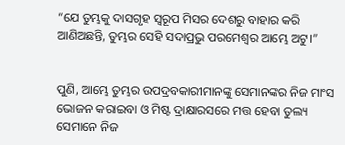“ଯେ ତୁମ୍ଭକୁ ଦାସଗୃହ ସ୍ୱରୂପ ମିସର ଦେଶରୁ ବାହାର କରି ଆଣିଅଛନ୍ତି, ତୁମ୍ଭର ସେହି ସଦାପ୍ରଭୁ ପରମେଶ୍ୱର ଆମ୍ଭେ ଅଟୁ।”


ପୁଣି, ଆମ୍ଭେ ତୁମ୍ଭର ଉପଦ୍ରବକାରୀମାନଙ୍କୁ ସେମାନଙ୍କର ନିଜ ମାଂସ ଭୋଜନ କରାଇବା ଓ ମିଷ୍ଟ ଦ୍ରାକ୍ଷାରସରେ ମତ୍ତ ହେବା ତୁଲ୍ୟ ସେମାନେ ନିଜ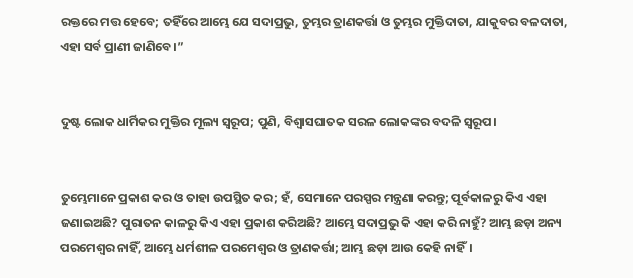ରକ୍ତରେ ମତ୍ତ ହେବେ; ତହିଁରେ ଆମ୍ଭେ ଯେ ସଦାପ୍ରଭୁ, ତୁମ୍ଭର ତ୍ରାଣକର୍ତ୍ତା ଓ ତୁମ୍ଭର ମୁକ୍ତିଦାତା, ଯାକୁବର ବଳଦାତା, ଏହା ସର୍ବ ପ୍ରାଣୀ ଜାଣିବେ।”


ଦୁଷ୍ଟ ଲୋକ ଧାର୍ମିକର ମୁକ୍ତିର ମୂଲ୍ୟ ସ୍ୱରୂପ; ପୁଣି, ବିଶ୍ୱାସଘାତକ ସରଳ ଲୋକଙ୍କର ବଦଳି ସ୍ୱରୂପ।


ତୁମ୍ଭେମାନେ ପ୍ରକାଶ କର ଓ ତାହା ଉପସ୍ଥିତ କର; ହଁ, ସେମାନେ ପରସ୍ପର ମନ୍ତ୍ରଣା କରନ୍ତୁ; ପୂର୍ବକାଳରୁ କିଏ ଏହା ଜଣାଇଅଛି? ପୁରାତନ କାଳରୁ କିଏ ଏହା ପ୍ରକାଶ କରିଅଛି? ଆମ୍ଭେ ସଦାପ୍ରଭୁ କି ଏହା କରି ନାହୁଁ? ଆମ୍ଭ ଛଡ଼ା ଅନ୍ୟ ପରମେଶ୍ୱର ନାହିଁ, ଆମ୍ଭେ ଧର୍ମଶୀଳ ପରମେଶ୍ୱର ଓ ତ୍ରାଣକର୍ତ୍ତା; ଆମ୍ଭ ଛଡ଼ା ଆଉ କେହି ନାହିଁ।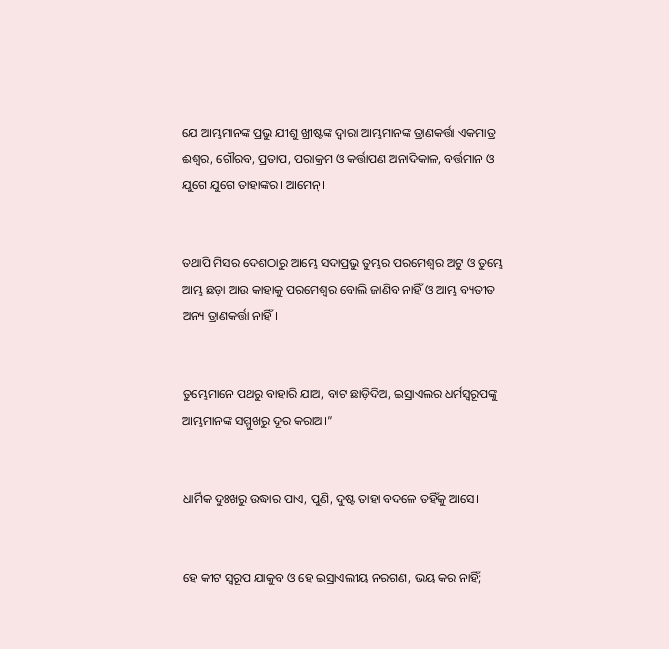ଯେ ଆମ୍ଭମାନଙ୍କ ପ୍ରଭୁ ଯୀଶୁ ଖ୍ରୀଷ୍ଟଙ୍କ ଦ୍ୱାରା ଆମ୍ଭମାନଙ୍କ ତ୍ରାଣକର୍ତ୍ତା ଏକମାତ୍ର ଈଶ୍ବର, ଗୌରବ, ପ୍ରତାପ, ପରାକ୍ରମ ଓ କର୍ତ୍ତାପଣ ଅନାଦିକାଳ, ବର୍ତ୍ତମାନ ଓ ଯୁଗେ ଯୁଗେ ତାହାଙ୍କର। ଆମେନ୍‍।


ତଥାପି ମିସର ଦେଶଠାରୁ ଆମ୍ଭେ ସଦାପ୍ରଭୁ ତୁମ୍ଭର ପରମେଶ୍ୱର ଅଟୁ ଓ ତୁମ୍ଭେ ଆମ୍ଭ ଛଡ଼ା ଆଉ କାହାକୁ ପରମେଶ୍ୱର ବୋଲି ଜାଣିବ ନାହିଁ ଓ ଆମ୍ଭ ବ୍ୟତୀତ ଅନ୍ୟ ତ୍ରାଣକର୍ତ୍ତା ନାହିଁ।


ତୁମ୍ଭେମାନେ ପଥରୁ ବାହାରି ଯାଅ, ବାଟ ଛାଡ଼ିଦିଅ, ଇସ୍ରାଏଲର ଧର୍ମସ୍ୱରୂପଙ୍କୁ ଆମ୍ଭମାନଙ୍କ ସମ୍ମୁଖରୁ ଦୂର କରାଅ।”


ଧାର୍ମିକ ଦୁଃଖରୁ ଉଦ୍ଧାର ପାଏ, ପୁଣି, ଦୁଷ୍ଟ ତାହା ବଦଳେ ତହିଁକୁ ଆସେ।


ହେ କୀଟ ସ୍ୱରୂପ ଯାକୁବ ଓ ହେ ଇସ୍ରାଏଲୀୟ ନରଗଣ, ଭୟ କର ନାହିଁ;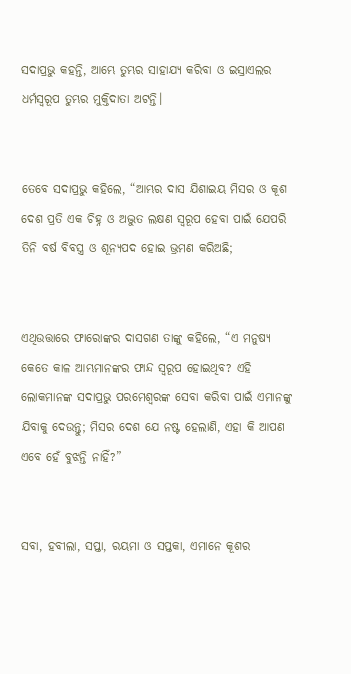ସଦାପ୍ରଭୁ କହନ୍ତି, ଆମ୍ଭେ ତୁମ୍ଭର ସାହାଯ୍ୟ କରିବା ଓ ଇସ୍ରାଏଲର ଧର୍ମସ୍ୱରୂପ ତୁମ୍ଭର ମୁକ୍ତିଦାତା ଅଟନ୍ତି।


ତେବେ ସଦାପ୍ରଭୁ କହିଲେ, “ଆମ୍ଭର ଦାସ ଯିଶାଇୟ ମିସର ଓ କୂଶ ଦେଶ ପ୍ରତି ଏକ ଚିହ୍ନ ଓ ଅଦ୍ଭୁତ ଲକ୍ଷଣ ସ୍ୱରୂପ ହେବା ପାଇଁ ଯେପରି ତିନି ବର୍ଷ ବିବସ୍ତ୍ର ଓ ଶୂନ୍ୟପଦ ହୋଇ ଭ୍ରମଣ କରିଅଛି;


ଏଥିଉତ୍ତାରେ ଫାରୋଙ୍କର ଦାସଗଣ ତାଙ୍କୁ କହିଲେ, “ଏ ମନୁଷ୍ୟ କେତେ କାଳ ଆମ୍ଭମାନଙ୍କର ଫାନ୍ଦ ସ୍ୱରୂପ ହୋଇଥିବ? ଏହି ଲୋକମାନଙ୍କ ସଦାପ୍ରଭୁ ପରମେଶ୍ୱରଙ୍କ ସେବା କରିବା ପାଇଁ ଏମାନଙ୍କୁ ଯିବାକୁ ଦେଉନ୍ତୁ; ମିସର ଦେଶ ଯେ ନଷ୍ଟ ହେଲାଣି, ଏହା କି ଆପଣ ଏବେ ହେଁ ବୁଝନ୍ତି ନାହିଁ?”


ସବା, ହବୀଲା, ସପ୍ତା, ରୟମା ଓ ସପ୍ତକା, ଏମାନେ କୂଶର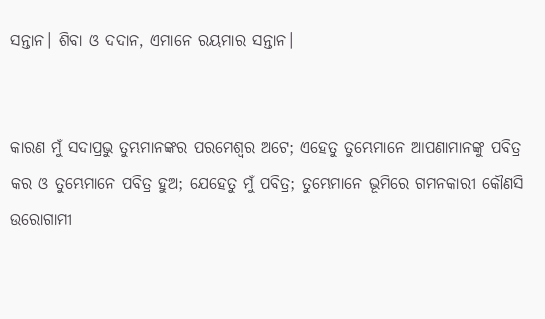ସନ୍ତାନ। ଶିବା ଓ ଦଦାନ, ଏମାନେ ରୟମାର ସନ୍ତାନ।


କାରଣ ମୁଁ ସଦାପ୍ରଭୁ ତୁମ୍ଭମାନଙ୍କର ପରମେଶ୍ୱର ଅଟେ; ଏହେତୁ ତୁମ୍ଭେମାନେ ଆପଣାମାନଙ୍କୁ ପବିତ୍ର କର ଓ ତୁମ୍ଭେମାନେ ପବିତ୍ର ହୁଅ; ଯେହେତୁ ମୁଁ ପବିତ୍ର; ତୁମ୍ଭେମାନେ ଭୂମିରେ ଗମନକାରୀ କୌଣସି ଉରୋଗାମୀ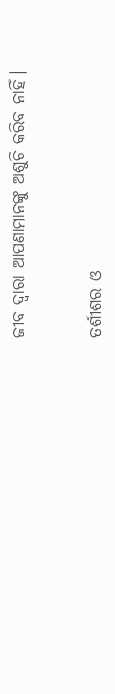ଜୀବ ଦ୍ୱାରା ଆପଣାମାନଙ୍କୁ ଅଶୁଚି କରିବ ନାହିଁ।


ତର୍ଶୀଶର ଓ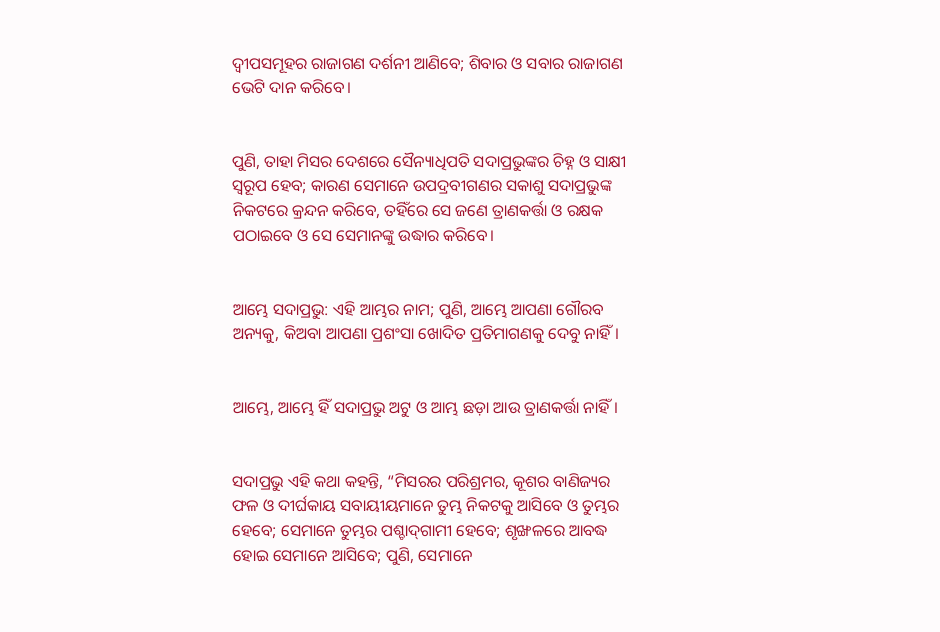ଦ୍ୱୀପସମୂହର ରାଜାଗଣ ଦର୍ଶନୀ ଆଣିବେ; ଶିବାର ଓ ସବାର ରାଜାଗଣ ଭେଟି ଦାନ କରିବେ।


ପୁଣି, ତାହା ମିସର ଦେଶରେ ସୈନ୍ୟାଧିପତି ସଦାପ୍ରଭୁଙ୍କର ଚିହ୍ନ ଓ ସାକ୍ଷୀ ସ୍ୱରୂପ ହେବ; କାରଣ ସେମାନେ ଉପଦ୍ରବୀଗଣର ସକାଶୁ ସଦାପ୍ରଭୁଙ୍କ ନିକଟରେ କ୍ରନ୍ଦନ କରିବେ, ତହିଁରେ ସେ ଜଣେ ତ୍ରାଣକର୍ତ୍ତା ଓ ରକ୍ଷକ ପଠାଇବେ ଓ ସେ ସେମାନଙ୍କୁ ଉଦ୍ଧାର କରିବେ।


ଆମ୍ଭେ ସଦାପ୍ରଭୁ: ଏହି ଆମ୍ଭର ନାମ; ପୁଣି, ଆମ୍ଭେ ଆପଣା ଗୌରବ ଅନ୍ୟକୁ, କିଅବା ଆପଣା ପ୍ରଶଂସା ଖୋଦିତ ପ୍ରତିମାଗଣକୁ ଦେବୁ ନାହିଁ।


ଆମ୍ଭେ, ଆମ୍ଭେ ହିଁ ସଦାପ୍ରଭୁ ଅଟୁ ଓ ଆମ୍ଭ ଛଡ଼ା ଆଉ ତ୍ରାଣକର୍ତ୍ତା ନାହିଁ।


ସଦାପ୍ରଭୁ ଏହି କଥା କହନ୍ତି, “ମିସରର ପରିଶ୍ରମର, କୂଶର ବାଣିଜ୍ୟର ଫଳ ଓ ଦୀର୍ଘକାୟ ସବାୟୀୟମାନେ ତୁମ୍ଭ ନିକଟକୁ ଆସିବେ ଓ ତୁମ୍ଭର ହେବେ; ସେମାନେ ତୁମ୍ଭର ପଶ୍ଚାଦ୍‍ଗାମୀ ହେବେ; ଶୃଙ୍ଖଳରେ ଆବଦ୍ଧ ହୋଇ ସେମାନେ ଆସିବେ; ପୁଣି, ସେମାନେ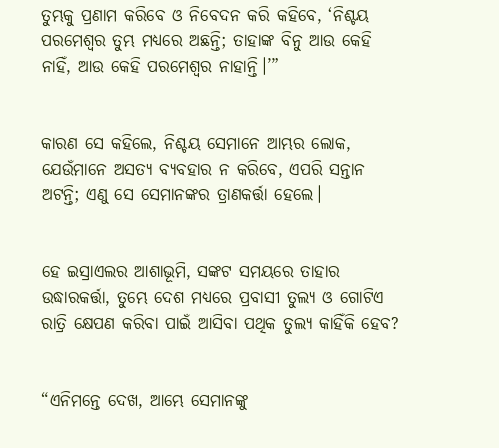ତୁମ୍ଭକୁ ପ୍ରଣାମ କରିବେ ଓ ନିବେଦନ କରି କହିବେ, ‘ନିଶ୍ଚୟ ପରମେଶ୍ୱର ତୁମ୍ଭ ମଧ୍ୟରେ ଅଛନ୍ତି; ତାହାଙ୍କ ବିନୁ ଆଉ କେହି ନାହିଁ, ଆଉ କେହି ପରମେଶ୍ୱର ନାହାନ୍ତି।’”


କାରଣ ସେ କହିଲେ, ନିଶ୍ଚୟ ସେମାନେ ଆମ୍ଭର ଲୋକ, ଯେଉଁମାନେ ଅସତ୍ୟ ବ୍ୟବହାର ନ କରିବେ, ଏପରି ସନ୍ତାନ ଅଟନ୍ତି; ଏଣୁ ସେ ସେମାନଙ୍କର ତ୍ରାଣକର୍ତ୍ତା ହେଲେ।


ହେ ଇସ୍ରାଏଲର ଆଶାଭୂମି, ସଙ୍କଟ ସମୟରେ ତାହାର ଉଦ୍ଧାରକର୍ତ୍ତା, ତୁମ୍ଭେ ଦେଶ ମଧ୍ୟରେ ପ୍ରବାସୀ ତୁଲ୍ୟ ଓ ଗୋଟିଏ ରାତ୍ରି କ୍ଷେପଣ କରିବା ପାଇଁ ଆସିବା ପଥିକ ତୁଲ୍ୟ କାହିଁକି ହେବ?


“ଏନିମନ୍ତେ ଦେଖ, ଆମ୍ଭେ ସେମାନଙ୍କୁ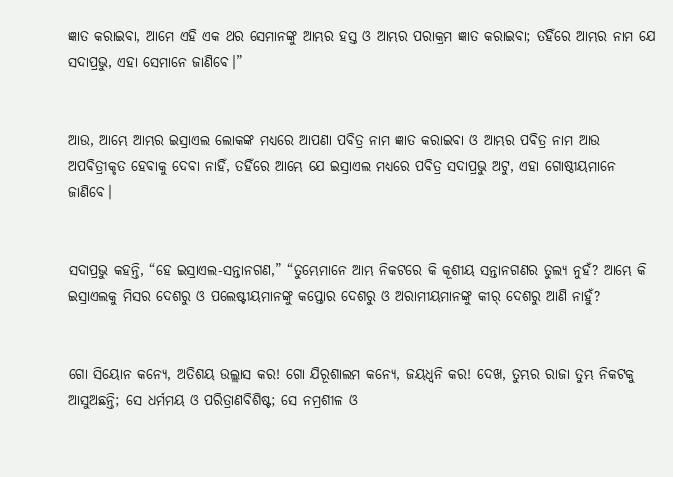ଜ୍ଞାତ କରାଇବା, ଆମେ ଏହି ଏକ ଥର ସେମାନଙ୍କୁ ଆମ୍ଭର ହସ୍ତ ଓ ଆମ୍ଭର ପରାକ୍ରମ ଜ୍ଞାତ କରାଇବା; ତହିଁରେ ଆମ୍ଭର ନାମ ଯେ ସଦାପ୍ରଭୁ, ଏହା ସେମାନେ ଜାଣିବେ।”


ଆଉ, ଆମ୍ଭେ ଆମ୍ଭର ଇସ୍ରାଏଲ ଲୋକଙ୍କ ମଧ୍ୟରେ ଆପଣା ପବିତ୍ର ନାମ ଜ୍ଞାତ କରାଇବା ଓ ଆମ୍ଭର ପବିତ୍ର ନାମ ଆଉ ଅପବିତ୍ରୀକୃତ ହେବାକୁ ଦେବା ନାହିଁ, ତହିଁରେ ଆମ୍ଭେ ଯେ ଇସ୍ରାଏଲ ମଧ୍ୟରେ ପବିତ୍ର ସଦାପ୍ରଭୁ ଅଟୁ, ଏହା ଗୋଷ୍ଠୀୟମାନେ ଜାଣିବେ।


ସଦାପ୍ରଭୁ କହନ୍ତି, “ହେ ଇସ୍ରାଏଲ-ସନ୍ତାନଗଣ,” “ତୁମ୍ଭେମାନେ ଆମ୍ଭ ନିକଟରେ କି କୂଶୀୟ ସନ୍ତାନଗଣର ତୁଲ୍ୟ ନୁହଁ? ଆମ୍ଭେ କି ଇସ୍ରାଏଲକୁ ମିସର ଦେଶରୁ ଓ ପଲେଷ୍ଟୀୟମାନଙ୍କୁ କପ୍ତୋର ଦେଶରୁ ଓ ଅରାମୀୟମାନଙ୍କୁ କୀର୍‍ ଦେଶରୁ ଆଣି ନାହୁଁ?


ଗୋ ସିୟୋନ କନ୍ୟେ, ଅତିଶୟ ଉଲ୍ଲାସ କର! ଗୋ ଯିରୂଶାଲମ କନ୍ୟେ, ଜୟଧ୍ୱନି କର! ଦେଖ, ତୁମ୍ଭର ରାଜା ତୁମ୍ଭ ନିକଟକୁ ଆସୁଅଛନ୍ତି; ସେ ଧର୍ମମୟ ଓ ପରିତ୍ରାଣବିଶିଷ୍ଟ; ସେ ନମ୍ରଶୀଳ ଓ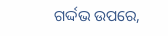ଗର୍ଦ୍ଦଭ ଉପରେ,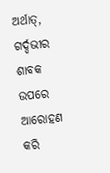ଅର୍ଥାତ୍‍, ଗର୍ଦ୍ଦଭୀର ଶାବକ ଉପରେ ଆରୋହଣ କରି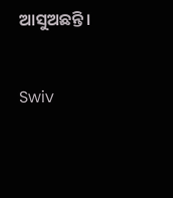ଆସୁଅଛନ୍ତି।


Swiv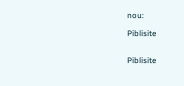nou:

Piblisite


Piblisite